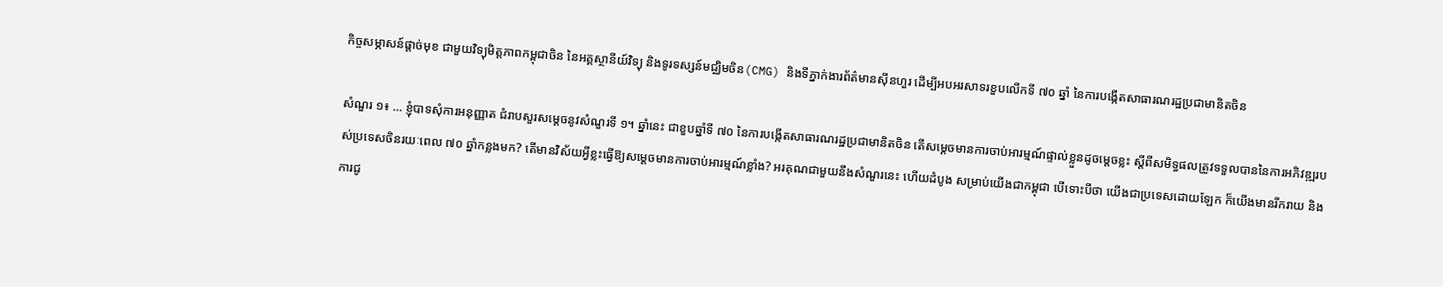កិច្ចសម្ភាសន៍ផ្តាច់មុខ ជាមួយវិទ្យុមិត្តភាពកម្ពុជាចិន នៃអគ្គស្ថានីយ៍វិទ្យុ និងទូរទស្សន៍មជ្ឈិមចិន(CMG) និងទីភ្នាក់ងារព័ត៌មានស៊ីនហួរ ដើម្បីអបអរសាទរខួបលើកទី ៧០ ឆ្នាំ នៃការបង្កើតសាធារណរដ្ឋប្រជាមានិតចិន

សំណួរ ១៖ … ខ្ញុំបាទសុំការអនុញ្ញាត ជំរាបសួរសម្ដេចនូវសំណួរទី ១។ ឆ្នាំនេះ ជាខួបឆ្នាំទី ៧០ នៃការបង្កើតសាធារណរដ្ឋប្រជាមានិតចិន តើសម្ដេចមានការចាប់អារម្មណ៍ផ្ទាល់ខ្លួនដូចម្ដេចខ្លះ ស្ដីពីសមិទ្ធផលត្រូវទទួលបាននៃការអភិវឌ្ឍរបស់ប្រទេសចិនរយៈពេល ៧០ ឆ្នាំកន្លងមក? តើមានវិស័យអ្វីខ្លះធ្វើឱ្យសម្ដេចមានការចាប់អារម្មណ៍ខ្លាំង? អរគុណជាមួយនឹងសំណួរនេះ ហើយដំបូង សម្រាប់យើងជាកម្ពុជា បើទោះបីថា យើងជាប្រទេសដោយឡែក ក៏យើងមានរីករាយ និងការជូ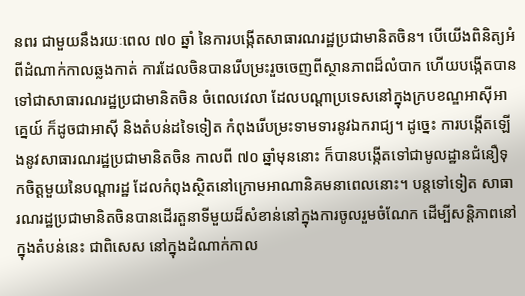នពរ ជាមួយនឹងរយៈពេល ៧០ ឆ្នាំ នៃការបង្កើតសាធារណរដ្ឋប្រជាមានិតចិន។ បើយើងពិនិត្យអំពីដំណាក់កាលឆ្លងកាត់ ការដែលចិនបានរើបម្រះរួចចេញពីស្ថានភាពដ៏លំបាក ហើយបង្កើតបានទៅជាសាធារណរដ្ឋប្រជាមានិតចិន ចំពេលវេលា ដែលបណ្ដាប្រទេសនៅក្នុងក្របខណ្ឌអាស៊ីអាគ្នេយ៍ ក៏ដូចជាអាស៊ី និងតំបន់ដទៃទៀត កំពុងរើបម្រះទាមទារនូវឯករាជ្យ។ ដូច្នេះ ការបង្កើតឡើងនូវសាធារណរដ្ឋប្រជាមានិតចិន កាលពី ៧០ ឆ្នាំមុននោះ ក៏បានបង្កើតទៅជាមូលដ្ឋានជំនឿទុកចិត្តមួយនៃបណ្ដារដ្ឋ ដែលកំពុងស្ថិតនៅក្រោមអាណានិគមនាពេលនោះ។ បន្តទៅទៀត សាធារណរដ្ឋប្រជាមានិតចិនបានដើរតួនាទីមួយដ៏សំខាន់នៅក្នុងការចូលរួមចំណែក ដើម្បីសន្តិភាពនៅក្នុងតំបន់នេះ ជាពិសេស នៅក្នុងដំណាក់កាល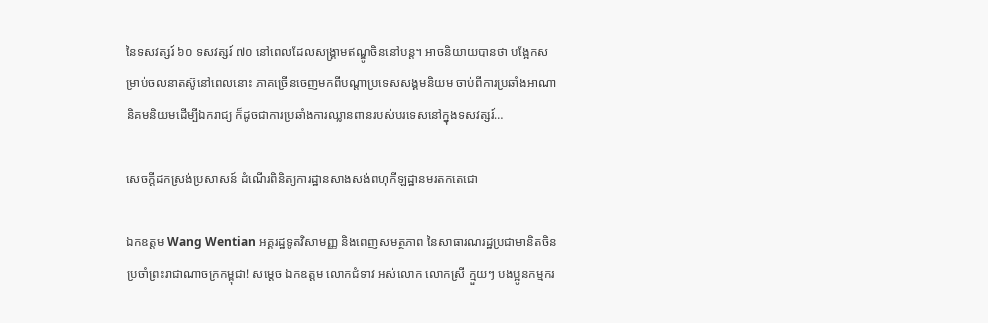នៃទសវត្សរ៍ ៦០ ទសវត្សរ៍ ៧០ នៅពេលដែលសង្រ្គាមឥណ្ឌូចិននៅបន្ត។ អាចនិយាយបានថា បង្អែកសម្រាប់ចលនាតស៊ូនៅពេលនោះ ភាគច្រើនចេញមកពីបណ្ដាប្រទេសសង្គមនិយម ចាប់ពីការប្រឆាំងអាណានិគមនិយមដើម្បីឯករាជ្យ ក៏ដូចជាការប្រឆាំងការឈ្លានពានរបស់បរទេសនៅក្នុងទសវត្សរ៍…

សេចក្តីដកស្រង់ប្រសាសន៍ ដំណើរពិនិត្យការដ្ឋានសាងសង់ពហុកីឡដ្ឋានមរតកតេជោ

ឯកឧត្តម Wang Wentian អគ្គរដ្ឋទូតវិសាមញ្ញ និងពេញសមត្ថភាព នៃសាធារណរដ្ឋប្រជាមានិតចិន ប្រចាំព្រះរាជាណាចក្រកម្ពុជា! សម្តេច ឯកឧត្តម លោកជំទាវ អស់លោក លោកស្រី ក្មួយៗ បងប្អូនកម្មករ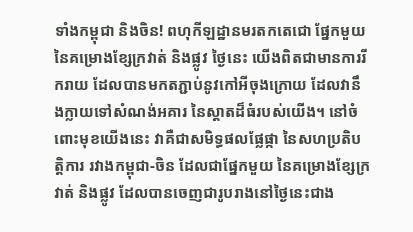ទាំងកម្ពុជា និងចិន! ពហុកីឡដ្ឋានមរតកតេជោ ផ្នែកមួយនៃគម្រោងខ្សែក្រវាត់ និងផ្លូវ ថ្ងៃនេះ យើងពិតជាមានការរីករាយ ដែលបានមកតភ្ជាប់នូវកៅអីចុងក្រោយ ដែលវានឹងក្លាយទៅសំណង់អគារ នៃស្តាតដ៏ធំរបស់យើង។ នៅចំពោះមុខយើងនេះ វាគឺជាសមិទ្ធផលផ្លែផ្កា នៃសហប្រតិបត្តិការ រវាងកម្ពុជា-ចិន ដែលជាផ្នែកមួយ នៃគម្រោងខ្សែក្រវាត់ និងផ្លូវ ដែលបានចេញជារូបរាងនៅថ្ងៃនេះជាង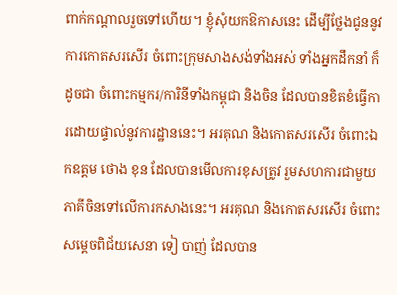ពាក់កណ្តាលរួចទៅហើយ។ ខ្ញុំសុំយកឱកាសនេះ ដើម្បីថ្លែងជូននូវការកោតសរសើរ ចំពោះក្រុមសាងសង់ទាំងអស់ ទាំងអ្នកដឹកនាំ ក៏ដូចជា ចំពោះកម្មករ/ការិនីទាំងកម្ពុជា និងចិន ដែលបានខិតខំធ្វើការដោយផ្ទាល់នូវការដ្ឋាននេះ។ អរគុណ និងកោតសរសើរ ចំពោះឯកឧត្តម ថោង ខុន ដែលបានមើលការខុសត្រូវ រួមសហការជាមួយភាគីចិនទៅលើការកសាងនេះ។ អរគុណ និងកោតសរសើរ ចំពោះសម្តេចពិជ័យសេនា ទៀ បាញ់ ដែលបាន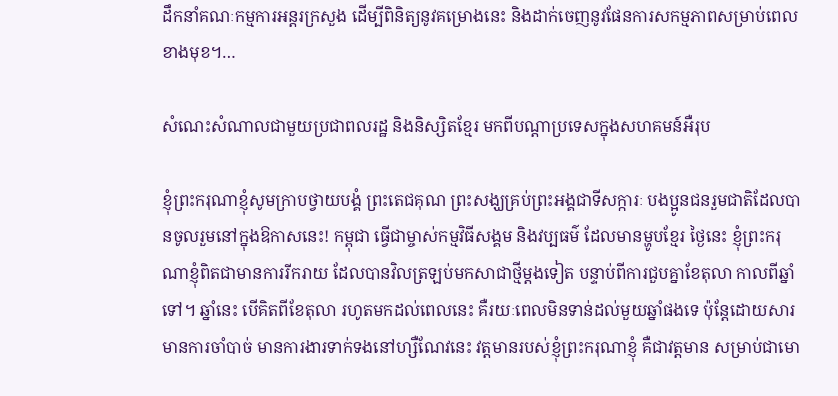ដឹកនាំគណៈកម្មការអន្តរក្រសួង ដើម្បីពិនិត្យនូវគម្រោងនេះ និងដាក់ចេញនូវផែនការសកម្មភាពសម្រាប់ពេលខាងមុខ។…

សំណេះសំណាលជាមួយប្រជាពលរដ្ឋ និងនិស្សិតខ្មែរ មកពីបណ្តាប្រទេសក្នុងសហគមន៍អឺរុប

ខ្ញុំព្រះករុណាខ្ញុំសូមក្រាបថ្វាយបង្គំ ព្រះតេជគុណ ព្រះសង្ឃគ្រប់ព្រះអង្គជាទីសក្ការៈ បងប្អូនជនរួមជាតិដែលបានចូលរួមនៅក្នុងឱកាសនេះ! កម្ពុជា ធ្វើជាម្ចាស់កម្មវិធីសង្គម និងវប្បធម៌ ដែលមានម្ហូបខ្មែរ ថ្ងៃនេះ ខ្ញុំព្រះករុណាខ្ញុំពិតជាមានការរីករាយ ដែលបានវិលត្រឡប់មកសាជាថ្មីម្ដងទៀត បន្ទាប់ពីការជួបគ្នាខែតុលា កាលពីឆ្នាំទៅ។ ឆ្នាំនេះ បើគិតពីខែតុលា រហូតមកដល់ពេលនេះ គឺរយៈពេលមិនទាន់ដល់មួយឆ្នាំផងទេ ប៉ុន្តែដោយសារមានការចាំបាច់ មានការងារទាក់ទងនៅហ្សឺណែវនេះ វត្តមានរបស់ខ្ញុំព្រះករុណាខ្ញុំ គឺជាវត្តមាន សម្រាប់ជាមោ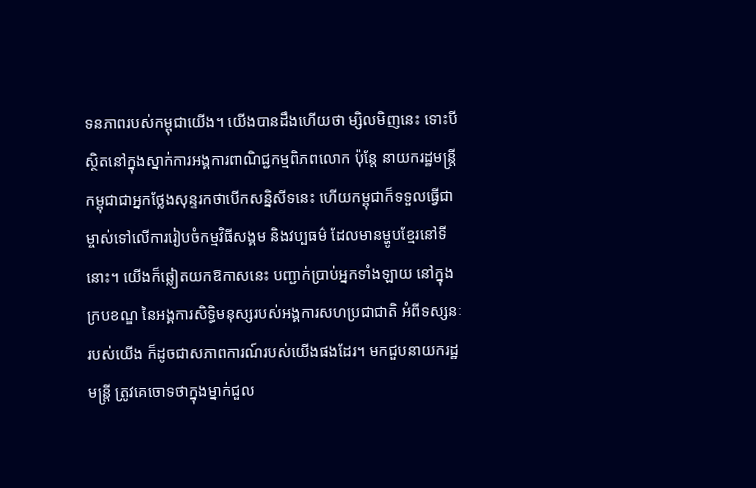ទនភាពរបស់កម្ពុជាយើង។ យើងបានដឹងហើយថា ម្សិលមិញនេះ ទោះបីស្ថិតនៅក្នុងស្នាក់ការអង្គការពាណិជ្ជកម្មពិភពលោក ប៉ុន្តែ នាយករដ្ឋមន្រ្តីកម្ពុជាជាអ្នកថ្លែងសុន្ទរកថាបើកសន្និសីទនេះ ហើយកម្ពុជាក៏ទទួលធ្វើជាម្ចាស់ទៅលើការរៀបចំកម្មវិធីសង្គម និងវប្បធម៌ ដែលមានម្ហូបខ្មែរនៅទីនោះ។ យើងក៏ឆ្លៀតយកឱកាសនេះ បញ្ជាក់ប្រាប់អ្នកទាំងឡាយ នៅក្នុងក្របខណ្ឌ នៃអង្គការសិទ្ធិមនុស្សរបស់អង្គការសហប្រជាជាតិ អំពីទស្សនៈរបស់យើង ក៏ដូចជាសភាពការណ៍របស់យើងផងដែរ។ មកជួបនាយករដ្ឋមន្ត្រី ត្រូវគេចោទថាក្នុងម្នាក់ជួល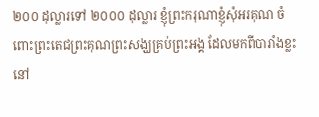២០០ ដុល្លារទៅ ២០០០ ដុល្លារ ខ្ញុំព្រះករុណាខ្ញុំសុំអរគុណ ចំពោះព្រះតេជព្រះគុណព្រះសង្ឃគ្រប់ព្រះអង្គ ដែលមកពីបារាំងខ្លះនៅ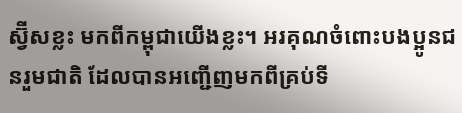ស្វ៊ីសខ្លះ មកពីកម្ពុជាយើងខ្លះ។ អរគុណចំពោះបងប្អូនជនរួមជាតិ ដែលបានអញ្ជើញមកពីគ្រប់ទី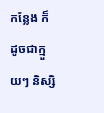កន្លែង ក៏ដូចជាក្មួយៗ និស្សិ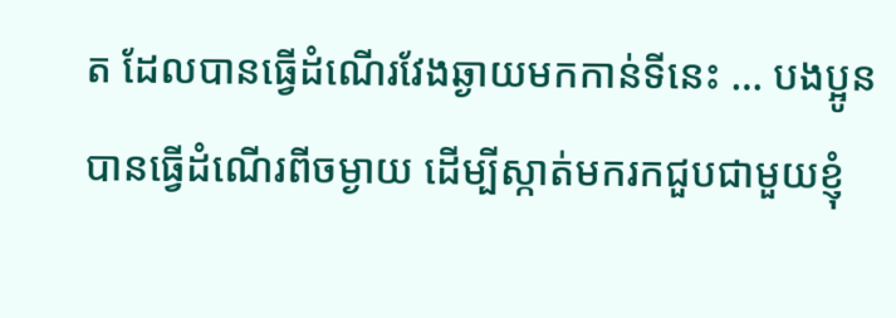ត ដែលបានធ្វើដំណើរវែងឆ្ងាយមកកាន់ទីនេះ … បងប្អូនបានធ្វើដំណើរពីចម្ងាយ ដើម្បីស្កាត់មករកជួបជាមួយខ្ញុំ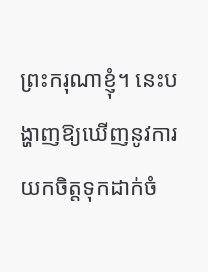ព្រះករុណាខ្ញុំ។ នេះបង្ហាញឱ្យឃើញនូវការយកចិត្តទុកដាក់ចំ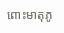ពោះមាតុភូ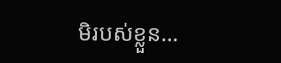មិរបស់ខ្លួន…